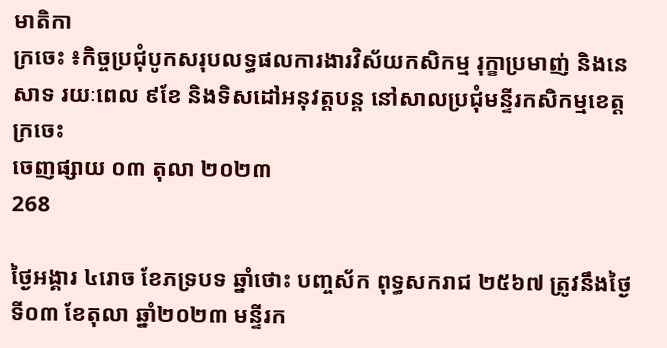មាតិកា
ក្រចេះ ៖កិច្ចប្រជុំបូកសរុបលទ្ធផលការងារវិស័យកសិកម្ម រុក្ខាប្រមាញ់ និងនេសាទ រយៈពេល ៩ខែ និងទិសដៅអនុវត្តបន្ត នៅសាលប្រជុំមន្ទីរកសិកម្មខេត្តក្រចេះ
ចេញផ្សាយ ០៣ តុលា ២០២៣
268

ថ្ងៃអង្គារ ៤រោច ខែភទ្របទ ឆ្នាំថោះ បញ្ចស័ក ពុទ្ធសករាជ ២៥៦៧ ត្រូវនឹងថ្ងៃទី០៣ ខែតុលា ឆ្នាំ២០២៣ មន្ទីរក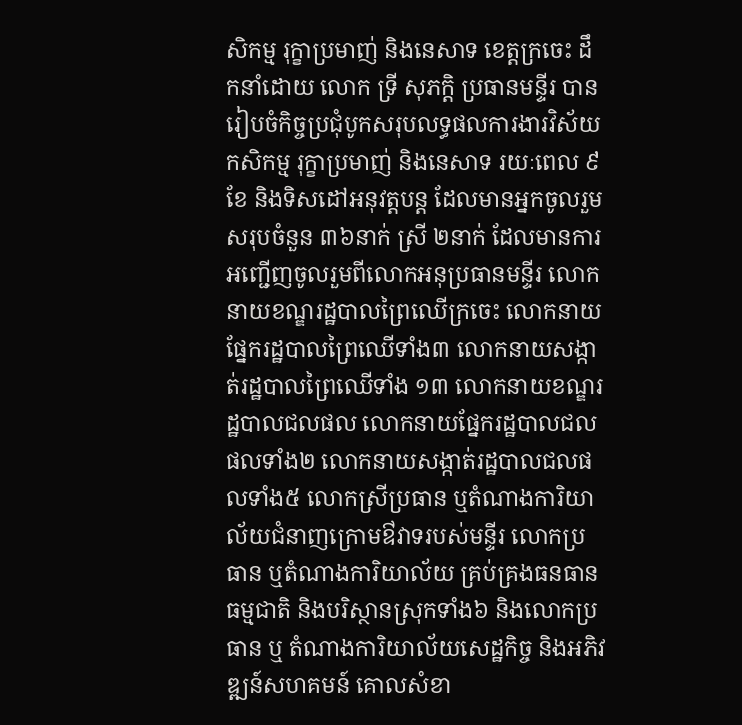សិកម្ម រុក្ខាប្រមាញ់ និងនេសាទ ខេត្តក្រចេះ ដឹកនាំដោយ លោក ទ្រី សុភក្តិ ប្រធានមន្ទីរ បានរៀបចំកិច្ចប្រជុំបូកសរុបលទ្ធផលការងារវិស័យកសិកម្ម រុក្ខាប្រមាញ់ និងនេសាទ រយៈពេល ៩ខែ និងទិសដៅអនុវត្តបន្ត ដែលមានអ្នកចូលរួមសរុបចំនួន ៣៦នាក់ ស្រី ២នាក់ ដែលមានការអញ្ជើញចូលរួមពីលោកអនុប្រធានមន្ទីរ លោកនាយខណ្ឌរដ្ឋបាលព្រៃឈើក្រចេះ លោកនាយផ្នែករដ្ឋបាលព្រៃឈើទាំង៣ លោកនាយសង្កាត់រដ្ឋបាលព្រៃឈើទាំង ១៣ លោកនាយខណ្ឌរដ្ឋបាលជលផល លោកនាយផ្នែករដ្ឋបាលជលផលទាំង២ លោកនាយសង្កាត់រដ្ឋបាលជលផលទាំង៥ លោកស្រីប្រធាន ឬតំណាងការិយាល័យជំនាញក្រោមឳវាទរបស់មន្ទីរ លោកប្រធាន ឬតំណាងការិយាល័យ គ្រប់គ្រងធនធានធម្មជាតិ និងបរិស្ថានស្រុកទាំង៦ និងលោកប្រធាន ឬ តំណាងការិយាល័យសេដ្ឋកិច្ច និងអភិវឌ្ឍន៍សហគមន៍ គោលសំខា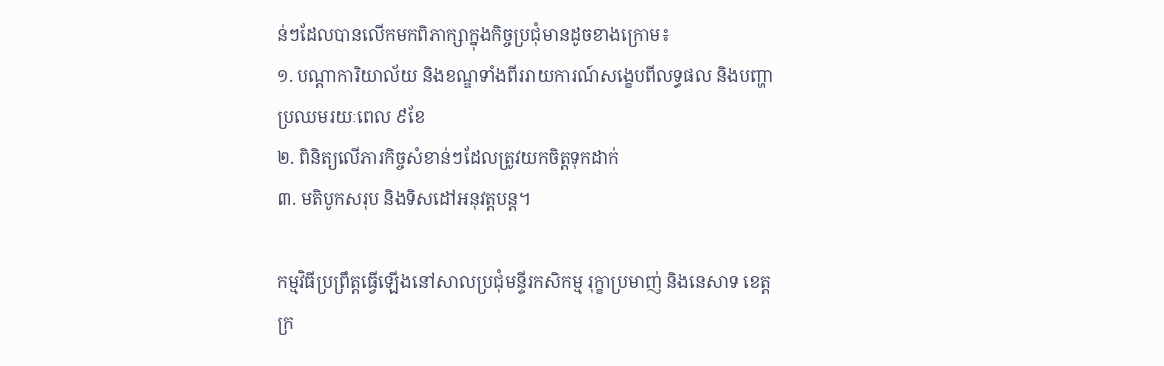ន់ៗដែលបានលើកមកពិភាក្សាក្នុងកិច្ចប្រជុំមានដូចខាងក្រោម៖
១. បណ្តាការិយាល័យ និងខណ្ឌទាំងពីររាយការណ៍សង្ខេបពីលទ្ធផល និងបញ្ហាប្រឈមរយៈពេល ៩ខែ
២. ពិនិត្យលើភារកិច្ចសំខាន់ៗដែលត្រូវយកចិត្តទុកដាក់
៣. មតិបូកសរុប និងទិសដៅអនុវត្តបន្ត។

កម្មវិធីប្រព្រឹត្តធ្វើឡើងនៅសាលប្រជុំមន្ទីរកសិកម្ម រុក្ខាប្រមាញ់ និងនេសាទ ខេត្តក្រ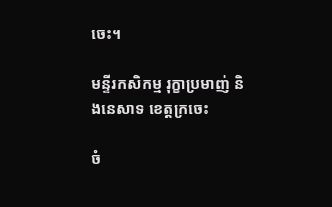ចេះ។

មន្ទីរកសិកម្ម រុក្ខាប្រមាញ់ និងនេសាទ ខេត្តក្រចេះ

ចំ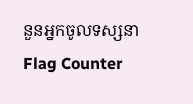នួនអ្នកចូលទស្សនា
Flag Counter